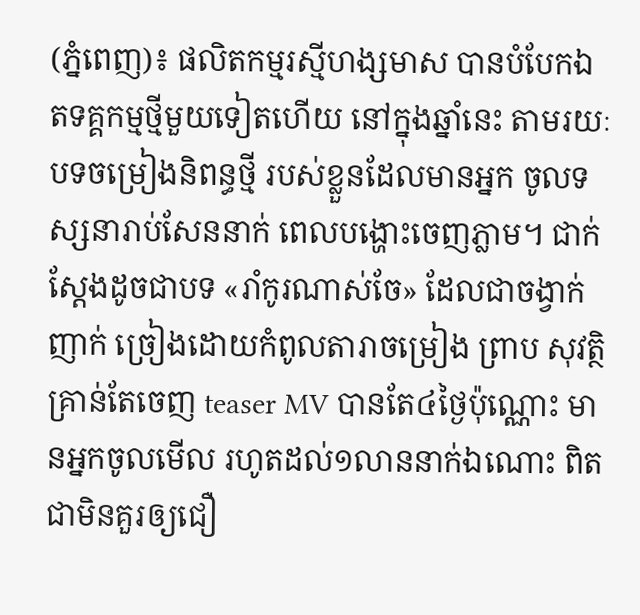(ភ្នំពេញ)៖ ផលិតកម្មរស្មីហង្សមាស បានបំបែកឯតទគ្គកម្មថ្មីមួយទៀតហើយ នៅក្នុងឆ្នាំនេះ តាមរយៈបទចម្រៀងនិពន្ធថ្មី របស់ខ្លួនដែលមានអ្នក ចូលទស្សនារាប់សែននាក់ ពេលបង្ហោះចេញភ្លាម។ ជាក់ស្ដែងដូចជាបទ «រាំកូរណាស់ចែ» ដែលជាចង្វាក់ញាក់ ច្រៀងដោយកំពូលតារាចម្រៀង ព្រាប សុវត្ថិ គ្រាន់តែចេញ teaser MV បានតែ៤ថ្ងៃប៉ុណ្ណោះ មានអ្នកចូលមើល រហូតដល់១លាននាក់ឯណោះ ពិតជាមិនគួរឲ្យជឿ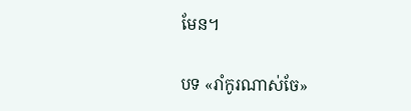មែន។

បទ «រាំកូរណាស់ចែ»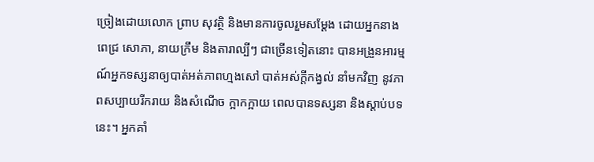ច្រៀងដោយលោក ព្រាប សុវត្ថិ និងមានការចូលរួមសម្ដែង ដោយអ្នកនាង ពេជ្រ សោភា, នាយក្រឹម និងតារាល្បីៗ ជាច្រើនទៀតនោះ បានអង្រួនអារម្មណ៍អ្នកទស្សនាឲ្យបាត់អត់ភាពហ្មងសៅ បាត់អស់ក្ដីកង្វល់ នាំមកវិញ នូវភាពសប្បាយរីករាយ និងសំណើច ក្អាកក្អាយ ពេលបានទស្សនា និងស្ដាប់បទនេះ។ អ្នកគាំ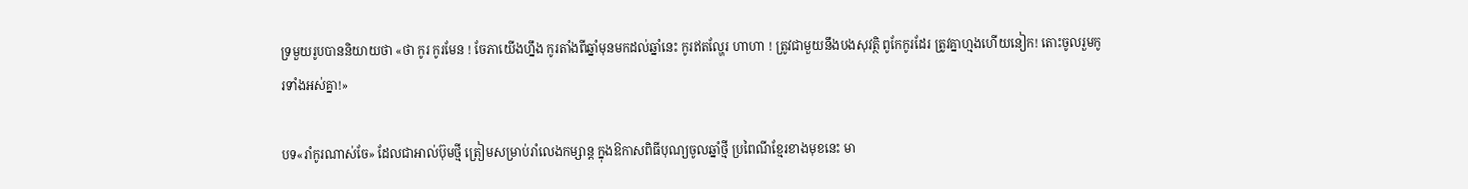ទ្រមួយរូបបាននិយាយថា «ថា កូរ កូរមែន ! ចែភាយើងហ្នឹង កូរតាំងពីឆ្នាំមុនមកដល់ឆ្នាំនេះ កូរឥតល្ហែរ ហាហា ! ត្រូវជាមួយនឹងបងសុវត្ថិ ពូកែកូរដែរ ត្រូវគ្នាហ្មងហើយនៀក! តោះចូលរួមកូរទាំងអស់គ្នា!»

បទ«រាំកូរណាស់ចែ» ដែលជាអាល់ប៊ុមថ្មី ត្រៀមសម្រាប់រាំលេងកម្សាន្ត ក្នុងឱកាសពិធីបុណ្យចូលឆ្នាំថ្មី ប្រពៃណីខ្មែរខាងមុខនេះ មា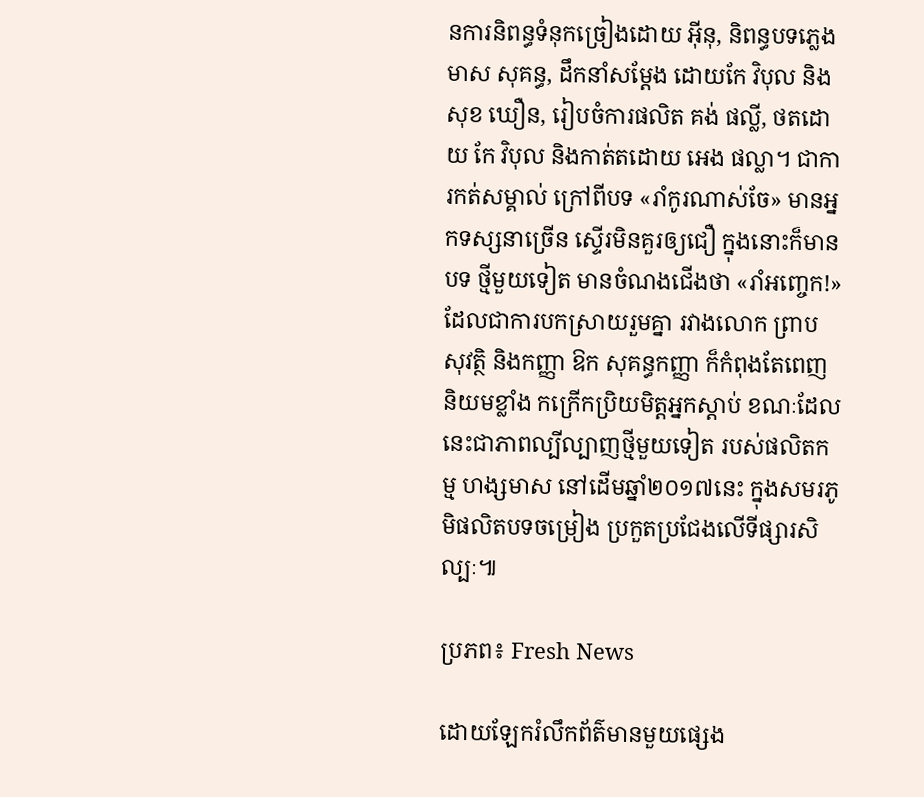នការនិពន្ធទំនុកច្រៀងដោយ អ៊ីនុ, និពន្ធបទភ្លេង មាស សុគន្ធ, ដឹកនាំសម្តែង ដោយកែ វិបុល និងសុខ ឃឿន, រៀបចំការផលិត គង់ ផល្លី, ថតដោយ កែ វិបុល និងកាត់តដោយ អេង ផល្លា។ ជាការកត់សម្គាល់ ក្រៅពីបទ «រាំកូរណាស់ចែ» មានអ្នកទស្សនាច្រើន ស្ទើរមិនគួរឲ្យជឿ ក្នុងនោះក៏មានបទ ថ្មីមួយទៀត មានចំណងជើងថា «រាំអញ្ចេក!» ដែលជាការបកស្រាយរួមគ្នា រវាងលោក ព្រាប សុវត្ថិ និងកញ្ញា ឱក សុគន្ធកញ្ញា ក៏កំពុងតែពេញ និយមខ្លាំង កក្រើកប្រិយមិត្តអ្នកស្ដាប់ ខណៈដែលនេះជាភាពល្បីល្បាញថ្មីមួយទៀត របស់ផលិតកម្ម ហង្សមាស នៅដើមឆ្នាំ២០១៧នេះ ក្នុងសមរភូមិផលិតបទចម្រៀង ប្រកួតប្រជែងលើទីផ្សារសិល្បៈ៕

ប្រភព៖ Fresh News

ដោយឡែករំលឹកព័ត៌មានមួយផ្សេង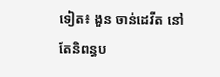ទៀត៖ ងួន ចាន់ដេវីត នៅតែនិពន្ធប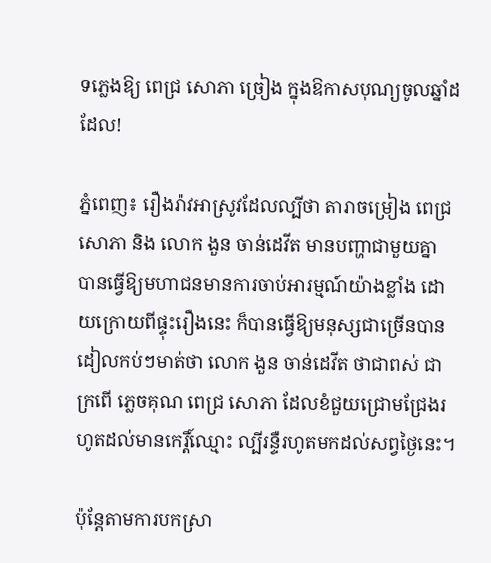ទភ្លេងឱ្យ ពេជ្រ សោភា ច្រៀង ក្នុងឱកាសបុណ្យចូលឆ្នាំដដែល!

ភ្នំពេញ៖ រឿងរ៉ាវអាស្រូវដែលល្បីថា តារាចម្រៀង ពេជ្រ សោភា និង លោក ងួន ចាន់ដេវីត មានបញ្ហាជាមួយគ្នា បានធ្វើឱ្យមហាជនមានការចាប់អារម្មណ៍យ៉ាងខ្លាំង ដោយក្រោយពីផ្ទុះរឿងនេះ ក៏បានធ្វើឱ្យមនុស្សជាច្រើនបានដៀលកប់ៗមាត់ថា លោក ងួន ចាន់ដេវីត ថាជាពស់ ជាក្រពើ ភ្លេចគុណ ពេជ្រ សោភា ដែលខំជួយជ្រោមជ្រែងរហូតដល់មានកេរ្តិ៍ឈ្មោះ ល្បីរន្ទឺរហូតមកដល់សព្វថ្ងៃនេះ។

ប៉ុន្តែតាមការបកស្រា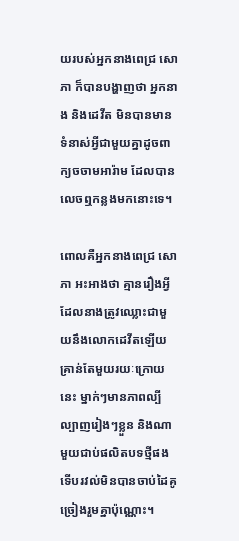យរបស់អ្នកនាងពេជ្រ សោភា ក៏បានបង្ហាញថា អ្នកនាង និងដេវីត មិនបានមានទំនាស់អ្វីជាមួយគ្នាដូចពាក្យចចាមអារ៉ាម ដែលបានលេចឮកន្លងមកនោះទេ។

ពោលគឺអ្នកនាងពេជ្រ សោភា អះអាងថា គ្មានរឿងអ្វីដែលនាងត្រូវឈ្លោះជាមួយនឹងលោកដេវីតឡើយ គ្រាន់តែមួយរយៈក្រោយនេះ ម្នាក់ៗមានភាពល្បីល្បាញរៀងៗខ្លួន និងណាមួយជាប់ផលិតបទថ្មីផង ទើបរវល់មិនបានចាប់ដៃគូច្រៀងរួមគ្នាប៉ុណ្ណោះ។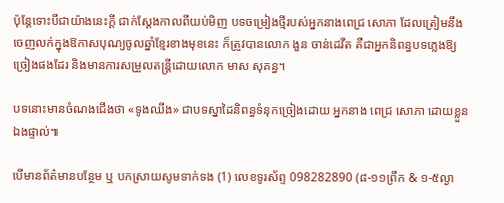ប៉ុន្តែទោះបីជាយ៉ាងនេះក្តី ជាក់ស្តែងកាលពីយប់មិញ បទចម្រៀងថ្មីរបស់អ្នកនាងពេជ្រ សោភា ដែលត្រៀមនឹងចេញលក់ក្នុងឱកាសបុណ្យចូលឆ្នាំខ្មែរខាងមុខនេះ ក៏ត្រូវបានលោក ងួន ចាន់ដេវីត គឺជាអ្នកនិពន្ធបទភ្លេងឱ្យច្រៀងផងដែរ និងមានការសម្រួលតន្រ្តីដោយលោក មាស សុគន្ធ។

បទនោះមានចំណងជើងថា «ទូងឈីង» ជាបទស្នាដៃនិពន្ធទំនុកច្រៀងដោយ អ្នកនាង ពេជ្រ សោភា ដោយខ្លួនឯងផ្ទាល់៕

បើមានព័ត៌មានបន្ថែម ឬ បកស្រាយសូមទាក់ទង (1) លេខទូរស័ព្ទ 098282890 (៨-១១ព្រឹក & ១-៥ល្ងា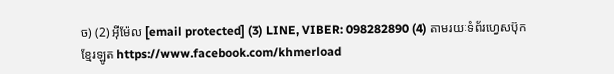ច) (2) អ៊ីម៉ែល [email protected] (3) LINE, VIBER: 098282890 (4) តាមរយៈទំព័រហ្វេសប៊ុកខ្មែរឡូត https://www.facebook.com/khmerload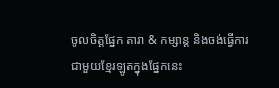ចូលចិត្តផ្នែក តារា & កម្សាន្ដ និងចង់ធ្វើការជាមួយខ្មែរឡូតក្នុងផ្នែកនេះ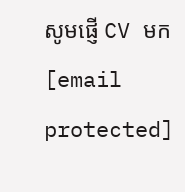សូមផ្ញើ CV មក [email protected]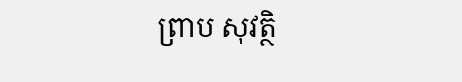ព្រាប សុវត្ថិ